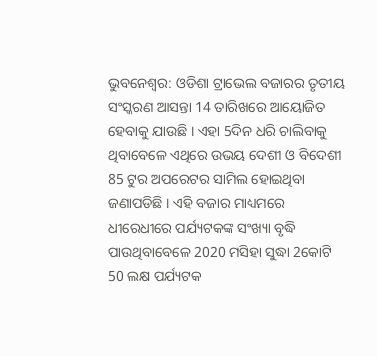ଭୁବନେଶ୍ବର: ଓଡିଶା ଟ୍ରାଭେଲ ବଜାରର ତୃତୀୟ ସଂସ୍କରଣ ଆସନ୍ତା 14 ତାରିଖରେ ଆୟୋଜିତ ହେବାକୁ ଯାଉଛି । ଏହା 5ଦିନ ଧରି ଚାଲିବାକୁ ଥିବାବେଳେ ଏଥିରେ ଉଭୟ ଦେଶୀ ଓ ବିଦେଶୀ 85 ଟୁର ଅପରେଟର ସାମିଲ ହୋଇଥିବା ଜଣାପଡିଛି । ଏହି ବଜାର ମାଧ୍ୟମରେ ଧୀରେଧୀରେ ପର୍ଯ୍ୟଟକଙ୍କ ସଂଖ୍ୟା ବୃଦ୍ଧି ପାଉଥିବାବେଳେ 2020 ମସିହା ସୁଦ୍ଧା 2କୋଟି 50 ଲକ୍ଷ ପର୍ଯ୍ୟଟକ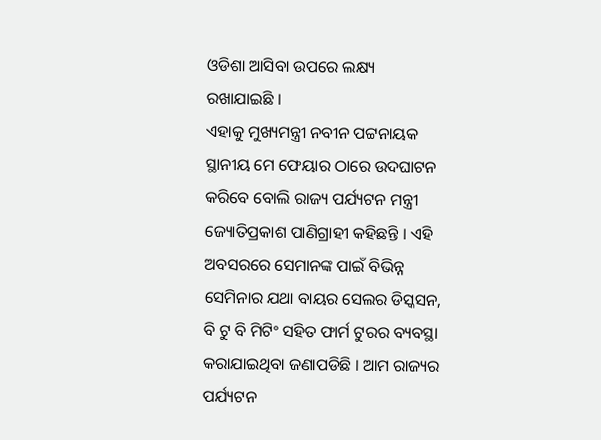ଓଡିଶା ଆସିବା ଉପରେ ଲକ୍ଷ୍ୟ ରଖାଯାଇଛି ।
ଏହାକୁ ମୁଖ୍ୟମନ୍ତ୍ରୀ ନବୀନ ପଟ୍ଟନାୟକ ସ୍ଥାନୀୟ ମେ ଫେୟାର ଠାରେ ଉଦଘାଟନ କରିବେ ବୋଲି ରାଜ୍ୟ ପର୍ଯ୍ୟଟନ ମନ୍ତ୍ରୀ ଜ୍ୟୋତିପ୍ରକାଶ ପାଣିଗ୍ରାହୀ କହିଛନ୍ତି । ଏହି ଅବସରରେ ସେମାନଙ୍କ ପାଇଁ ବିଭିନ୍ନ ସେମିନାର ଯଥା ବାୟର ସେଲର ଡିସ୍କସନ, ବି ଟୁ ବି ମିଟିଂ ସହିତ ଫାର୍ମ ଟୁରର ବ୍ୟବସ୍ଥା କରାଯାଇଥିବା ଜଣାପଡିଛି । ଆମ ରାଜ୍ୟର ପର୍ଯ୍ୟଟନ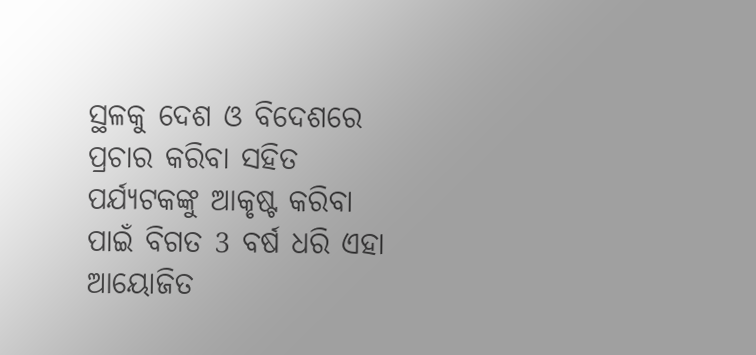ସ୍ଥଳକୁ ଦେଶ ଓ ବିଦେଶରେ ପ୍ରଚାର କରିବା ସହିତ ପର୍ଯ୍ୟଟକଙ୍କୁ ଆକୃଷ୍ଟ କରିବା ପାଇଁ ବିଗତ 3 ବର୍ଷ ଧରି ଏହା ଆୟୋଜିତ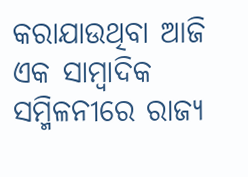କରାଯାଉଥିବା ଆଜି ଏକ ସାମ୍ବାଦିକ ସମ୍ମିଳନୀରେ ରାଜ୍ୟ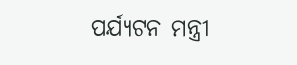ପର୍ଯ୍ୟଟନ ମନ୍ତ୍ରୀ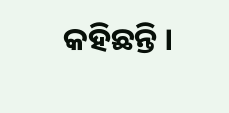କହିଛନ୍ତି ।